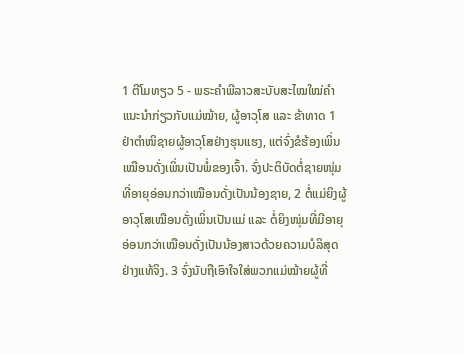1 ຕີໂມທຽວ 5 - ພຣະຄຳພີລາວສະບັບສະໄໝໃໝ່ຄຳແນະນຳກ່ຽວກັບແມ່ໝ້າຍ, ຜູ້ອາວຸໂສ ແລະ ຂ້າທາດ 1 ຢ່າຕຳໜິຊາຍຜູ້ອາວຸໂສຢ່າງຮຸນແຮງ, ແຕ່ຈົ່ງຂໍຮ້ອງເພິ່ນເໝືອນດັ່ງເພິ່ນເປັນພໍ່ຂອງເຈົ້າ. ຈົ່ງປະຕິບັດຕໍ່ຊາຍໜຸ່ມທີ່ອາຍຸອ່ອນກວ່າເໝືອນດັ່ງເປັນນ້ອງຊາຍ, 2 ຕໍ່ແມ່ຍິງຜູ້ອາວຸໂສເໝືອນດັ່ງເພິ່ນເປັນແມ່ ແລະ ຕໍ່ຍິງໜຸ່ມທີ່ມີອາຍຸອ່ອນກວ່າເໝືອນດັ່ງເປັນນ້ອງສາວດ້ວຍຄວາມບໍລິສຸດຢ່າງແທ້ຈິງ. 3 ຈົ່ງນັບຖືເອົາໃຈໃສ່ພວກແມ່ໝ້າຍຜູ້ທີ່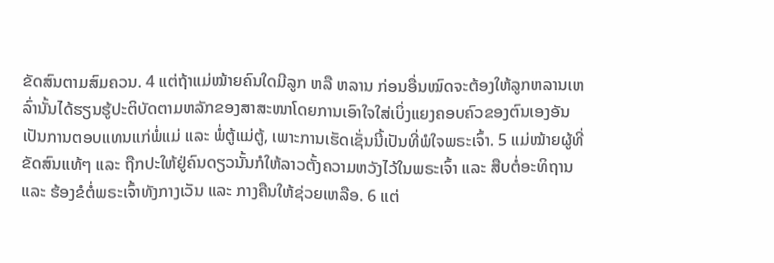ຂັດສົນຕາມສົມຄວນ. 4 ແຕ່ຖ້າແມ່ໝ້າຍຄົນໃດມີລູກ ຫລື ຫລານ ກ່ອນອື່ນໝົດຈະຕ້ອງໃຫ້ລູກຫລານເຫລົ່ານັ້ນໄດ້ຮຽນຮູ້ປະຕິບັດຕາມຫລັກຂອງສາສະໜາໂດຍການເອົາໃຈໃສ່ເບິ່ງແຍງຄອບຄົວຂອງຕົນເອງອັນເປັນການຕອບແທນແກ່ພໍ່ແມ່ ແລະ ພໍ່ຕູ້ແມ່ຕູ້, ເພາະການເຮັດເຊັ່ນນີ້ເປັນທີ່ພໍໃຈພຣະເຈົ້າ. 5 ແມ່ໝ້າຍຜູ້ທີ່ຂັດສົນແທ້ໆ ແລະ ຖືກປະໃຫ້ຢູ່ຄົນດຽວນັ້ນກໍໃຫ້ລາວຕັ້ງຄວາມຫວັງໄວ້ໃນພຣະເຈົ້າ ແລະ ສືບຕໍ່ອະທິຖານ ແລະ ຮ້ອງຂໍຕໍ່ພຣະເຈົ້າທັງກາງເວັນ ແລະ ກາງຄືນໃຫ້ຊ່ວຍເຫລືອ. 6 ແຕ່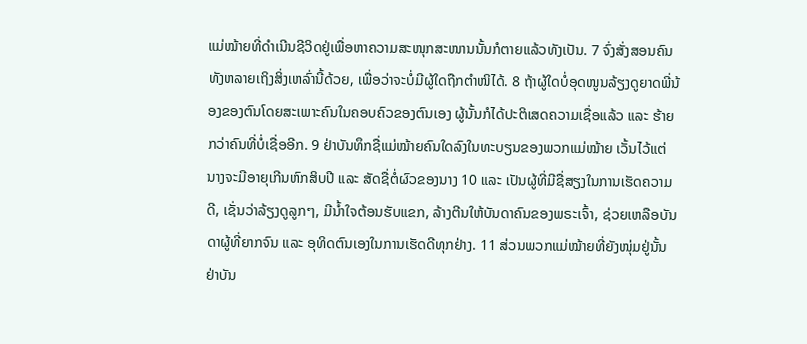ແມ່ໝ້າຍທີ່ດຳເນີນຊີວິດຢູ່ເພື່ອຫາຄວາມສະໜຸກສະໜານນັ້ນກໍຕາຍແລ້ວທັງເປັນ. 7 ຈົ່ງສັ່ງສອນຄົນທັງຫລາຍເຖິງສິ່ງເຫລົ່ານີ້ດ້ວຍ, ເພື່ອວ່າຈະບໍ່ມີຜູ້ໃດຖືກຕຳໜິໄດ້. 8 ຖ້າຜູ້ໃດບໍ່ອຸດໜູນລ້ຽງດູຍາດພີ່ນ້ອງຂອງຕົນໂດຍສະເພາະຄົນໃນຄອບຄົວຂອງຕົນເອງ ຜູ້ນັ້ນກໍໄດ້ປະຕິເສດຄວາມເຊື່ອແລ້ວ ແລະ ຮ້າຍກວ່າຄົນທີ່ບໍ່ເຊື່ອອີກ. 9 ຢ່າບັນທຶກຊື່ແມ່ໝ້າຍຄົນໃດລົງໃນທະບຽນຂອງພວກແມ່ໝ້າຍ ເວັ້ນໄວ້ແຕ່ນາງຈະມີອາຍຸເກີນຫົກສິບປີ ແລະ ສັດຊື່ຕໍ່ຜົວຂອງນາງ 10 ແລະ ເປັນຜູ້ທີ່ມີຊື່ສຽງໃນການເຮັດຄວາມດີ, ເຊັ່ນວ່າລ້ຽງດູລູກໆ, ມີນ້ຳໃຈຕ້ອນຮັບແຂກ, ລ້າງຕີນໃຫ້ບັນດາຄົນຂອງພຣະເຈົ້າ, ຊ່ວຍເຫລືອບັນດາຜູ້ທີ່ຍາກຈົນ ແລະ ອຸທິດຕົນເອງໃນການເຮັດດີທຸກຢ່າງ. 11 ສ່ວນພວກແມ່ໝ້າຍທີ່ຍັງໜຸ່ມຢູ່ນັ້ນ ຢ່າບັນ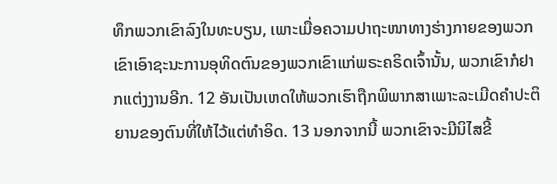ທຶກພວກເຂົາລົງໃນທະບຽນ, ເພາະເມື່ອຄວາມປາຖະໜາທາງຮ່າງກາຍຂອງພວກເຂົາເອົາຊະນະການອຸທິດຕົນຂອງພວກເຂົາແກ່ພຣະຄຣິດເຈົ້ານັ້ນ, ພວກເຂົາກໍຢາກແຕ່ງງານອີກ. 12 ອັນເປັນເຫດໃຫ້ພວກເຮົາຖືກພິພາກສາເພາະລະເມີດຄຳປະຕິຍານຂອງຕົນທີ່ໃຫ້ໄວ້ແຕ່ທຳອິດ. 13 ນອກຈາກນີ້ ພວກເຂົາຈະມີນິໄສຂີ້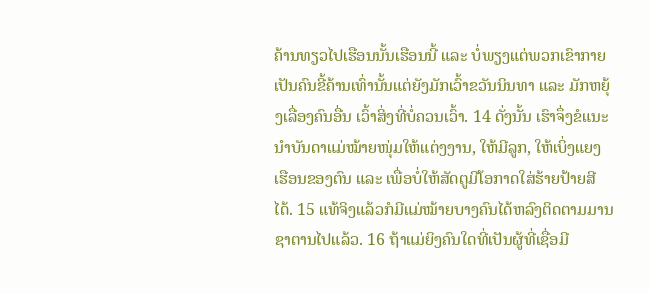ຄ້ານທຽວໄປເຮືອນນັ້ນເຮືອນນີ້ ແລະ ບໍ່ພຽງແຕ່ພວກເຂົາກາຍເປັນຄົນຂີ້ຄ້ານເທົ່ານັ້ນແຕ່ຍັງມັກເວົ້າຂວັນນິນທາ ແລະ ມັກຫຍຸ້ງເລື່ອງຄົນອື່ນ ເວົ້າສິ່ງທີ່ບໍ່ຄວນເວົ້າ. 14 ດັ່ງນັ້ນ ເຮົາຈຶ່ງຂໍແນະນຳບັນດາແມ່ໝ້າຍໜຸ່ມໃຫ້ແຕ່ງງານ, ໃຫ້ມີລູກ, ໃຫ້ເບິ່ງແຍງເຮືອນຂອງຕົນ ແລະ ເພື່ອບໍ່ໃຫ້ສັດຕູມີໂອກາດໃສ່ຮ້າຍປ້າຍສີໄດ້. 15 ແທ້ຈິງແລ້ວກໍມີແມ່ໝ້າຍບາງຄົນໄດ້ຫລົງຕິດຕາມມານຊາຕານໄປແລ້ວ. 16 ຖ້າແມ່ຍິງຄົນໃດທີ່ເປັນຜູ້ທີ່ເຊື່ອມີ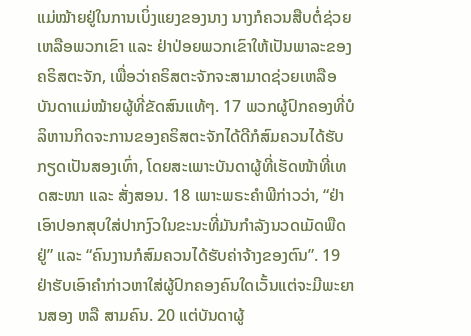ແມ່ໝ້າຍຢູ່ໃນການເບິ່ງແຍງຂອງນາງ ນາງກໍຄວນສືບຕໍ່ຊ່ວຍເຫລືອພວກເຂົາ ແລະ ຢ່າປ່ອຍພວກເຂົາໃຫ້ເປັນພາລະຂອງຄຣິສຕະຈັກ, ເພື່ອວ່າຄຣິສຕະຈັກຈະສາມາດຊ່ວຍເຫລືອບັນດາແມ່ໝ້າຍຜູ້ທີ່ຂັດສົນແທ້ໆ. 17 ພວກຜູ້ປົກຄອງທີ່ບໍລິຫານກິດຈະການຂອງຄຣິສຕະຈັກໄດ້ດີກໍສົມຄວນໄດ້ຮັບກຽດເປັນສອງເທົ່າ, ໂດຍສະເພາະບັນດາຜູ້ທີ່ເຮັດໜ້າທີ່ເທດສະໜາ ແລະ ສັ່ງສອນ. 18 ເພາະພຣະຄຳພີກ່າວວ່າ, “ຢ່າເອົາປອກສຸບໃສ່ປາກງົວໃນຂະນະທີ່ມັນກຳລັງນວດເມັດພືດຢູ່” ແລະ “ຄົນງານກໍສົມຄວນໄດ້ຮັບຄ່າຈ້າງຂອງຕົນ”. 19 ຢ່າຮັບເອົາຄຳກ່າວຫາໃສ່ຜູ້ປົກຄອງຄົນໃດເວັ້ນແຕ່ຈະມີພະຍານສອງ ຫລື ສາມຄົນ. 20 ແຕ່ບັນດາຜູ້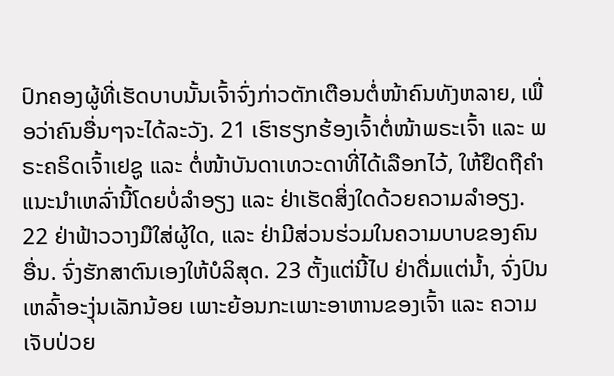ປົກຄອງຜູ້ທີ່ເຮັດບາບນັ້ນເຈົ້າຈົ່ງກ່າວຕັກເຕືອນຕໍ່ໜ້າຄົນທັງຫລາຍ, ເພື່ອວ່າຄົນອື່ນໆຈະໄດ້ລະວັງ. 21 ເຮົາຮຽກຮ້ອງເຈົ້າຕໍ່ໜ້າພຣະເຈົ້າ ແລະ ພຣະຄຣິດເຈົ້າເຢຊູ ແລະ ຕໍ່ໜ້າບັນດາເທວະດາທີ່ໄດ້ເລືອກໄວ້, ໃຫ້ຢຶດຖືຄຳແນະນຳເຫລົ່ານີ້ໂດຍບໍ່ລຳອຽງ ແລະ ຢ່າເຮັດສິ່ງໃດດ້ວຍຄວາມລໍາອຽງ. 22 ຢ່າຟ້າວວາງມືໃສ່ຜູ້ໃດ, ແລະ ຢ່າມີສ່ວນຮ່ວມໃນຄວາມບາບຂອງຄົນອື່ນ. ຈົ່ງຮັກສາຕົນເອງໃຫ້ບໍລິສຸດ. 23 ຕັ້ງແຕ່ນີ້ໄປ ຢ່າດື່ມແຕ່ນ້ຳ, ຈົ່ງປົນເຫລົ້າອະງຸ່ນເລັກນ້ອຍ ເພາະຍ້ອນກະເພາະອາຫານຂອງເຈົ້າ ແລະ ຄວາມເຈັບປ່ວຍ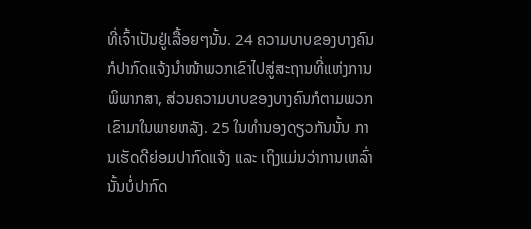ທີ່ເຈົ້າເປັນຢູ່ເລື້ອຍໆນັ້ນ. 24 ຄວາມບາບຂອງບາງຄົນກໍປາກົດແຈ້ງນຳໜ້າພວກເຂົາໄປສູ່ສະຖານທີ່ແຫ່ງການພິພາກສາ, ສ່ວນຄວາມບາບຂອງບາງຄົນກໍຕາມພວກເຂົາມາໃນພາຍຫລັງ. 25 ໃນທຳນອງດຽວກັນນັ້ນ ການເຮັດດີຍ່ອມປາກົດແຈ້ງ ແລະ ເຖິງແມ່ນວ່າການເຫລົ່ານັ້ນບໍ່ປາກົດ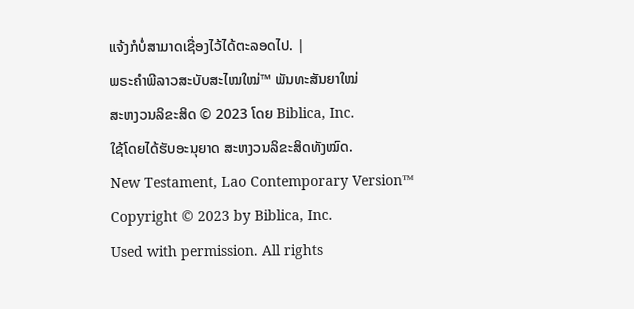ແຈ້ງກໍບໍ່ສາມາດເຊື່ອງໄວ້ໄດ້ຕະລອດໄປ. |
ພຣະຄຳພີລາວສະບັບສະໄໝໃໝ່™ ພັນທະສັນຍາໃໝ່
ສະຫງວນລິຂະສິດ © 2023 ໂດຍ Biblica, Inc.
ໃຊ້ໂດຍໄດ້ຮັບອະນຸຍາດ ສະຫງວນລິຂະສິດທັງໝົດ.
New Testament, Lao Contemporary Version™
Copyright © 2023 by Biblica, Inc.
Used with permission. All rights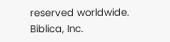reserved worldwide.
Biblica, Inc.